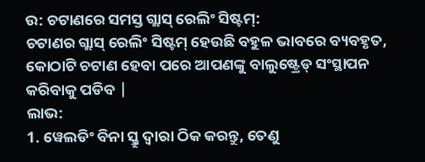ଉ: ଚଟାଣରେ ସମସ୍ତ ଗ୍ଲାସ୍ ରେଲିଂ ସିଷ୍ଟମ୍:
ଚଟାଣର ଗ୍ଲାସ୍ ରେଲିଂ ସିଷ୍ଟମ୍ ହେଉଛି ବହୁଳ ଭାବରେ ବ୍ୟବହୃତ, କୋଠାଟି ଚଟାଣ ହେବା ପରେ ଆପଣଙ୍କୁ ବାଲୁଷ୍ଟ୍ରେଡ୍ ସଂସ୍ଥାପନ କରିବାକୁ ପଡିବ |
ଲାଭ:
1. ୱେଲଡିଂ ବିନା ସ୍କ୍ରୁ ଦ୍ୱାରା ଠିକ କରନ୍ତୁ, ତେଣୁ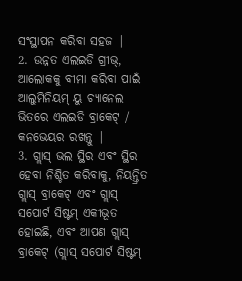ସଂସ୍ଥାପନ କରିବା ସହଜ |
2. ଉନ୍ନତ ଏଲଇଡି ଗ୍ରୀଭ୍, ଆଲୋକକୁ ବୀମା କରିବା ପାଇଁ ଆଲୁମିନିୟମ୍ ୟୁ ଚ୍ୟାନେଲ ଭିତରେ ଏଲଇଡି ବ୍ରାକେଟ୍ / କନଭେୟର ରଖନ୍ତୁ |
3. ଗ୍ଲାସ୍ ଭଲ ସ୍ଥିର ଏବଂ ସ୍ଥିର ହେବା ନିଶ୍ଚିତ କରିବାକୁ, ନିୟନ୍ତ୍ରିତ ଗ୍ଲାସ୍ ବ୍ରାକେଟ୍ ଏବଂ ଗ୍ଲାସ୍ ସପୋର୍ଟ ସିଷ୍ଟମ୍ ଏକୀଭୂତ ହୋଇଛି, ଏବଂ ଆପଣ ଗ୍ଲାସ୍ ବ୍ରାକେଟ୍ (ଗ୍ଲାସ୍ ସପୋର୍ଟ ସିଷ୍ଟମ୍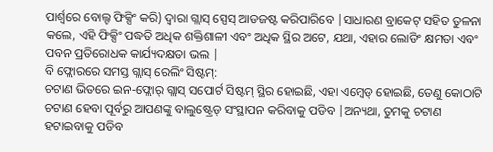ପାର୍ଶ୍ୱରେ ବୋଲ୍ଟ ଫିକ୍ସିଂ କରି) ଦ୍ୱାରା ଗ୍ଲାସ୍ ସ୍ପେସ୍ ଆଡଜଷ୍ଟ କରିପାରିବେ |ସାଧାରଣ ବ୍ରାକେଟ୍ ସହିତ ତୁଳନା କଲେ, ଏହି ଫିକ୍ସିଂ ପଦ୍ଧତି ଅଧିକ ଶକ୍ତିଶାଳୀ ଏବଂ ଅଧିକ ସ୍ଥିର ଅଟେ, ଯଥା, ଏହାର ଲୋଡିଂ କ୍ଷମତା ଏବଂ ପବନ ପ୍ରତିରୋଧକ କାର୍ଯ୍ୟଦକ୍ଷତା ଭଲ |
ବି ଫ୍ଲୋରରେ ସମସ୍ତ ଗ୍ଲାସ୍ ରେଲିଂ ସିଷ୍ଟମ୍:
ଚଟାଣ ଭିତରେ ଇନ-ଫ୍ଲୋର୍ ଗ୍ଲାସ୍ ସପୋର୍ଟ ସିଷ୍ଟମ୍ ସ୍ଥିର ହୋଇଛି, ଏହା ଏମ୍ବେଡ୍ ହୋଇଛି, ତେଣୁ କୋଠାଟି ଚଟାଣ ହେବା ପୂର୍ବରୁ ଆପଣଙ୍କୁ ବାଲୁଷ୍ଟ୍ରେଡ୍ ସଂସ୍ଥାପନ କରିବାକୁ ପଡିବ |ଅନ୍ୟଥା, ତୁମକୁ ଚଟାଣ ହଟାଇବାକୁ ପଡିବ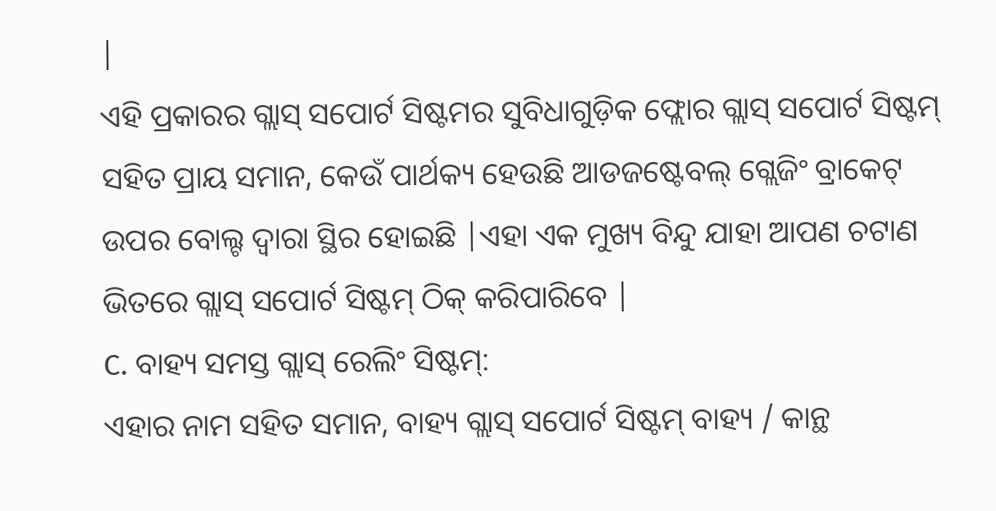|
ଏହି ପ୍ରକାରର ଗ୍ଲାସ୍ ସପୋର୍ଟ ସିଷ୍ଟମର ସୁବିଧାଗୁଡ଼ିକ ଫ୍ଲୋର ଗ୍ଲାସ୍ ସପୋର୍ଟ ସିଷ୍ଟମ୍ ସହିତ ପ୍ରାୟ ସମାନ, କେଉଁ ପାର୍ଥକ୍ୟ ହେଉଛି ଆଡଜଷ୍ଟେବଲ୍ ଗ୍ଲେଜିଂ ବ୍ରାକେଟ୍ ଉପର ବୋଲ୍ଟ ଦ୍ୱାରା ସ୍ଥିର ହୋଇଛି |ଏହା ଏକ ମୁଖ୍ୟ ବିନ୍ଦୁ ଯାହା ଆପଣ ଚଟାଣ ଭିତରେ ଗ୍ଲାସ୍ ସପୋର୍ଟ ସିଷ୍ଟମ୍ ଠିକ୍ କରିପାରିବେ |
C. ବାହ୍ୟ ସମସ୍ତ ଗ୍ଲାସ୍ ରେଲିଂ ସିଷ୍ଟମ୍:
ଏହାର ନାମ ସହିତ ସମାନ, ବାହ୍ୟ ଗ୍ଲାସ୍ ସପୋର୍ଟ ସିଷ୍ଟମ୍ ବାହ୍ୟ / କାନ୍ଥ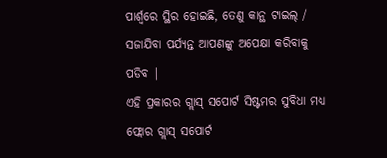ପାର୍ଶ୍ୱରେ ସ୍ଥିର ହୋଇଛି, ତେଣୁ କାନ୍ଥ ଟାଇଲ୍ / ସଜାଯିବା ପର୍ଯ୍ୟନ୍ତ ଆପଣଙ୍କୁ ଅପେକ୍ଷା କରିବାକୁ ପଡିବ |
ଏହି ପ୍ରକାରର ଗ୍ଲାସ୍ ସପୋର୍ଟ ସିଷ୍ଟମର ସୁବିଧା ମଧ୍ୟ ଫ୍ଲୋର ଗ୍ଲାସ୍ ସପୋର୍ଟ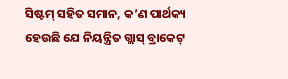ସିଷ୍ଟମ୍ ସହିତ ସମାନ, କ’ଣ ପାର୍ଥକ୍ୟ ହେଉଛି ଯେ ନିୟନ୍ତ୍ରିତ ଗ୍ଲାସ୍ ବ୍ରାକେଟ୍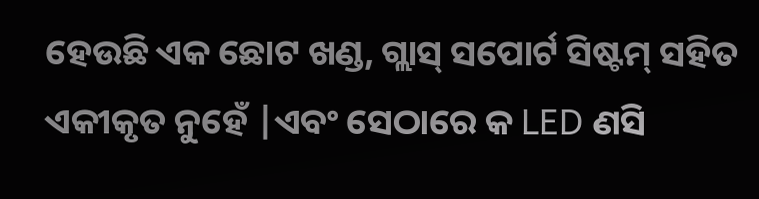ହେଉଛି ଏକ ଛୋଟ ଖଣ୍ଡ, ଗ୍ଲାସ୍ ସପୋର୍ଟ ସିଷ୍ଟମ୍ ସହିତ ଏକୀକୃତ ନୁହେଁ |ଏବଂ ସେଠାରେ କ LED ଣସି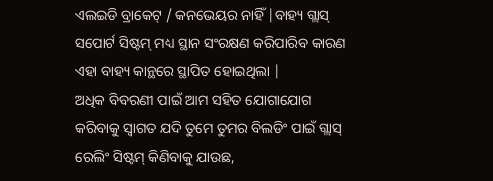ଏଲଇଡି ବ୍ରାକେଟ୍ / କନଭେୟର ନାହିଁ |ବାହ୍ୟ ଗ୍ଲାସ୍ ସପୋର୍ଟ ସିଷ୍ଟମ୍ ମଧ୍ୟ ସ୍ଥାନ ସଂରକ୍ଷଣ କରିପାରିବ କାରଣ ଏହା ବାହ୍ୟ କାନ୍ଥରେ ସ୍ଥାପିତ ହୋଇଥିଲା |
ଅଧିକ ବିବରଣୀ ପାଇଁ ଆମ ସହିତ ଯୋଗାଯୋଗ କରିବାକୁ ସ୍ୱାଗତ ଯଦି ତୁମେ ତୁମର ବିଲଡିଂ ପାଇଁ ଗ୍ଲାସ୍ ରେଲିଂ ସିଷ୍ଟମ୍ କିଣିବାକୁ ଯାଉଛ,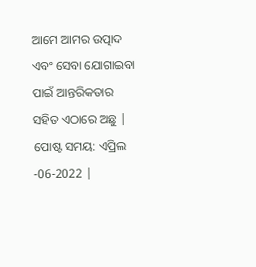ଆମେ ଆମର ଉତ୍ପାଦ ଏବଂ ସେବା ଯୋଗାଇବା ପାଇଁ ଆନ୍ତରିକତାର ସହିତ ଏଠାରେ ଅଛୁ |
ପୋଷ୍ଟ ସମୟ: ଏପ୍ରିଲ -06-2022 |